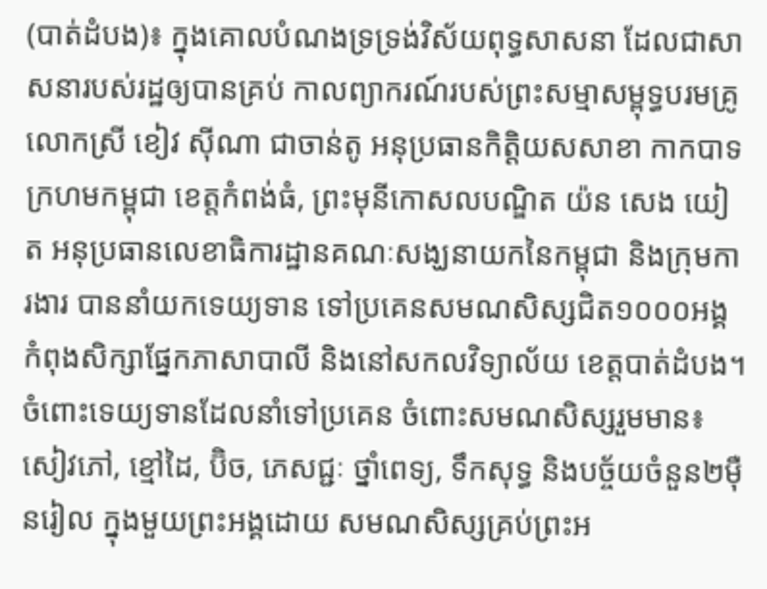(បាត់ដំបង)៖ ក្នុងគោលបំណងទ្រទ្រង់វិស័យពុទ្ធសាសនា ដែលជាសាសនារបស់រដ្ឋឲ្យបានគ្រប់ កាលព្យាករណ៍របស់ព្រះសម្មាសម្ពុទ្ធបរមគ្រូ លោកស្រី ខៀវ ស៊ីណា ជាចាន់តូ អនុប្រធានកិត្តិយសសាខា កាកបាទក្រហមកម្ពុជា ខេត្តកំពង់ធំ, ព្រះមុនីកោសលបណ្ឌិត យ៉ន សេង យៀត អនុប្រធានលេខាធិការដ្ឋានគណៈសង្ឃនាយកនៃកម្ពុជា និងក្រុមការងារ បាននាំយកទេយ្យទាន ទៅប្រគេនសមណសិស្សជិត១០០០អង្គ កំពុងសិក្សាផ្នែកភាសាបាលី និងនៅសកលវិទ្យាល័យ ខេត្តបាត់ដំបង។
ចំពោះទេយ្យទានដែលនាំទៅប្រគេន ចំពោះសមណសិស្សរួមមាន៖ សៀវភៅ, ខ្មៅដៃ, ប៊ិច, ភេសជ្ជៈ ថ្នាំពេទ្យ, ទឹកសុទ្ធ និងបច្ច័យចំនួន២ម៉ឺនរៀល ក្នុងមួយព្រះអង្គដោយ សមណសិស្សគ្រប់ព្រះអ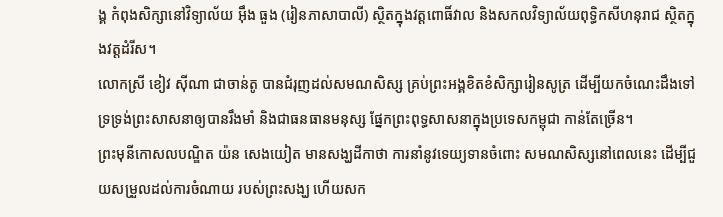ង្គ កំពុងសិក្សានៅវិទ្យាល័យ អ៊ឹង ធួង (រៀនភាសាបាលី) ស្ថិតក្នុងវត្តពោធិ៍វាល និងសកលវិទ្យាល័យពុទ្ធិកសីហនុរាជ ស្ថិតក្នុងវត្តដំរីស។
លោកស្រី ខៀវ ស៊ីណា ជាចាន់តូ បានជំរុញដល់សមណសិស្ស គ្រប់ព្រះអង្គខិតខំសិក្សារៀនសូត្រ ដើម្បីយកចំណេះដឹងទៅ ទ្រទ្រង់ព្រះសាសនាឲ្យបានរឹងមាំ និងជាធនធានមនុស្ស ផ្នែកព្រះពុទ្ធសាសនាក្នុងប្រទេសកម្ពុជា កាន់តែច្រើន។
ព្រះមុនីកោសលបណ្ឌិត យ៉ន សេងយៀត មានសង្ឃដីកាថា ការនាំនូវទេយ្យទានចំពោះ សមណសិស្សនៅពេលនេះ ដើម្បីជួយសម្រួលដល់ការចំណាយ របស់ព្រះសង្ឃ ហើយសក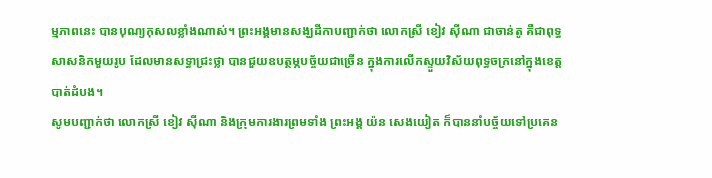ម្មភាពនេះ បានបុណ្យកុសលខ្លាំងណាស់។ ព្រះអង្គមានសង្ឃដីកាបញ្ជាក់ថា លោកស្រី ខៀវ ស៊ីណា ជាចាន់តូ គឺជាពុទ្ធសាសនិកមួយរូប ដែលមានសទ្ធាជ្រះថ្លា បានជួយឧបត្ថម្ភបច្ច័យជាច្រើន ក្នុងការលើកស្ទួយវិស័យពុទ្ធចក្រនៅក្នុងខេត្តបាត់ដំបង។
សូមបញ្ជាក់ថា លោកស្រី ខៀវ ស៊ីណា និងក្រុមការងារព្រមទាំង ព្រះអង្គ យ៉ន សេងយៀត ក៏បាននាំបច្ច័យទៅប្រគេន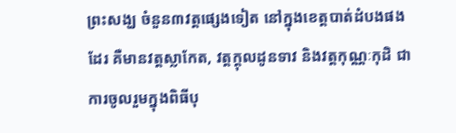ព្រះសង្ឃ ចំនួន៣វត្តផ្សេងទៀត នៅក្នុងខេត្តបាត់ដំបងផងដែរ គឺមានវត្តស្លាកែត, វត្តក្ដុលដូនទាវ និងវត្តកុណ្ណៈកុដិ ជាការចូលរួមក្នុងពិធីបុ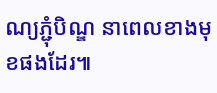ណ្យភ្ជុំបិណ្ឌ នាពេលខាងមុខផងដែរ៕